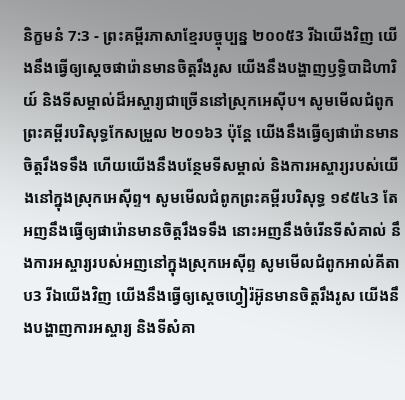និក្ខមនំ 7:3 - ព្រះគម្ពីរភាសាខ្មែរបច្ចុប្បន្ន ២០០៥3 រីឯយើងវិញ យើងនឹងធ្វើឲ្យស្ដេចផារ៉ោនមានចិត្តរឹងរូស យើងនឹងបង្ហាញឫទ្ធិបាដិហារិយ៍ និងទីសម្គាល់ដ៏អស្ចារ្យជាច្រើននៅស្រុកអេស៊ីប។ សូមមើលជំពូកព្រះគម្ពីរបរិសុទ្ធកែសម្រួល ២០១៦3 ប៉ុន្ដែ យើងនឹងធ្វើឲ្យផារ៉ោនមានចិត្តរឹងទទឹង ហើយយើងនឹងបន្ថែមទីសម្គាល់ និងការអស្ចារ្យរបស់យើងនៅក្នុងស្រុកអេស៊ីព្ទ។ សូមមើលជំពូកព្រះគម្ពីរបរិសុទ្ធ ១៩៥៤3 តែអញនឹងធ្វើឲ្យផារ៉ោនមានចិត្តរឹងទទឹង នោះអញនឹងចំរើនទីសំគាល់ នឹងការអស្ចារ្យរបស់អញនៅក្នុងស្រុកអេស៊ីព្ទ សូមមើលជំពូកអាល់គីតាប3 រីឯយើងវិញ យើងនឹងធ្វើឲ្យស្តេចហ្វៀរ៉អ៊ូនមានចិត្តរឹងរូស យើងនឹងបង្ហាញការអស្ចារ្យ និងទីសំគា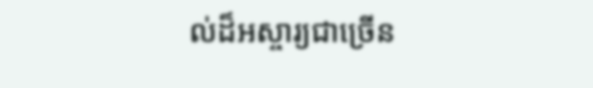ល់ដ៏អស្ចារ្យជាច្រើន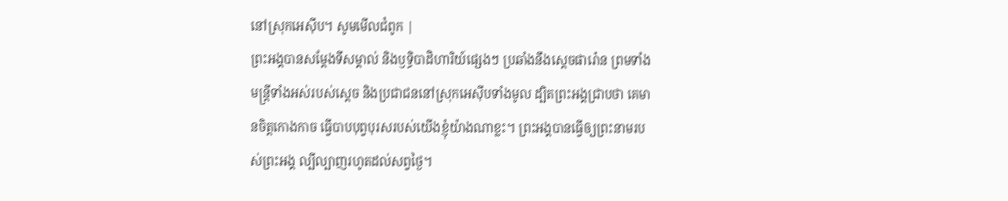នៅស្រុកអេស៊ីប។ សូមមើលជំពូក |
ព្រះអង្គបានសម្តែងទីសម្គាល់ និងឫទ្ធិបាដិហារិយ៍ផ្សេងៗ ប្រឆាំងនឹងស្ដេចផារ៉ោន ព្រមទាំងមន្ត្រីទាំងអស់របស់ស្ដេច និងប្រជាជននៅស្រុកអេស៊ីបទាំងមូល ដ្បិតព្រះអង្គជ្រាបថា គេមានចិត្តកោងកាច ធ្វើបាបបុព្វបុរសរបស់យើងខ្ញុំយ៉ាងណាខ្លះ។ ព្រះអង្គបានធ្វើឲ្យព្រះនាមរបស់ព្រះអង្គ ល្បីល្បាញរហូតដល់សព្វថ្ងៃ។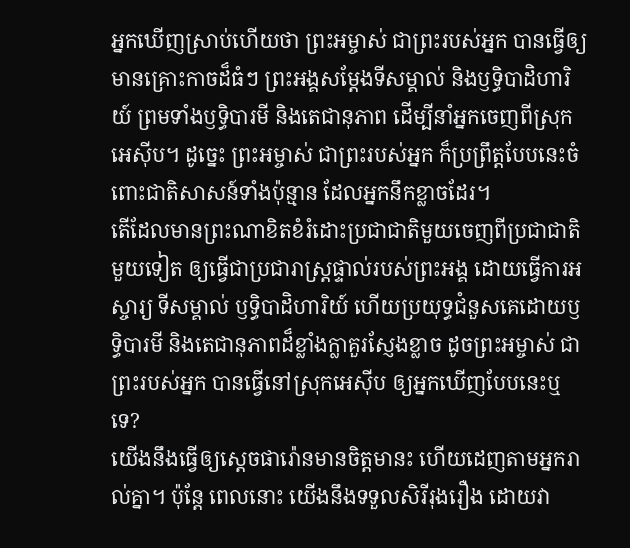អ្នកឃើញស្រាប់ហើយថា ព្រះអម្ចាស់ ជាព្រះរបស់អ្នក បានធ្វើឲ្យមានគ្រោះកាចដ៏ធំៗ ព្រះអង្គសម្តែងទីសម្គាល់ និងឫទ្ធិបាដិហារិយ៍ ព្រមទាំងឫទ្ធិបារមី និងតេជានុភាព ដើម្បីនាំអ្នកចេញពីស្រុកអេស៊ីប។ ដូច្នេះ ព្រះអម្ចាស់ ជាព្រះរបស់អ្នក ក៏ប្រព្រឹត្តបែបនេះចំពោះជាតិសាសន៍ទាំងប៉ុន្មាន ដែលអ្នកនឹកខ្លាចដែរ។
តើដែលមានព្រះណាខិតខំរំដោះប្រជាជាតិមួយចេញពីប្រជាជាតិមួយទៀត ឲ្យធ្វើជាប្រជារាស្ត្រផ្ទាល់របស់ព្រះអង្គ ដោយធ្វើការអស្ចារ្យ ទីសម្គាល់ ឫទ្ធិបាដិហារិយ៍ ហើយប្រយុទ្ធជំនួសគេដោយឫទ្ធិបារមី និងតេជានុភាពដ៏ខ្លាំងក្លាគួរស្ញែងខ្លាច ដូចព្រះអម្ចាស់ ជាព្រះរបស់អ្នក បានធ្វើនៅស្រុកអេស៊ីប ឲ្យអ្នកឃើញបែបនេះឬទេ?
យើងនឹងធ្វើឲ្យស្ដេចផារ៉ោនមានចិត្តមានះ ហើយដេញតាមអ្នករាល់គ្នា។ ប៉ុន្តែ ពេលនោះ យើងនឹងទទួលសិរីរុងរឿង ដោយវា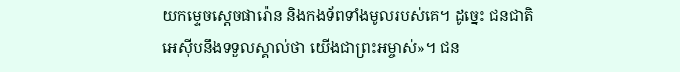យកម្ទេចស្ដេចផារ៉ោន និងកងទ័ពទាំងមូលរបស់គេ។ ដូច្នេះ ជនជាតិអេស៊ីបនឹងទទួលស្គាល់ថា យើងជាព្រះអម្ចាស់»។ ជន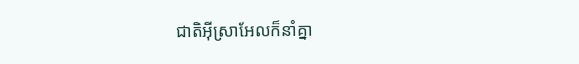ជាតិអ៊ីស្រាអែលក៏នាំគ្នា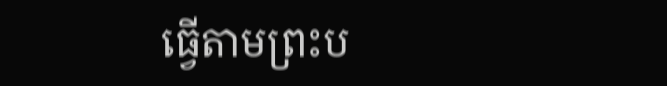ធ្វើតាមព្រះប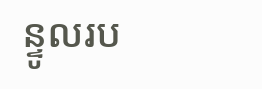ន្ទូលរប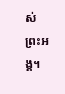ស់ព្រះអង្គ។